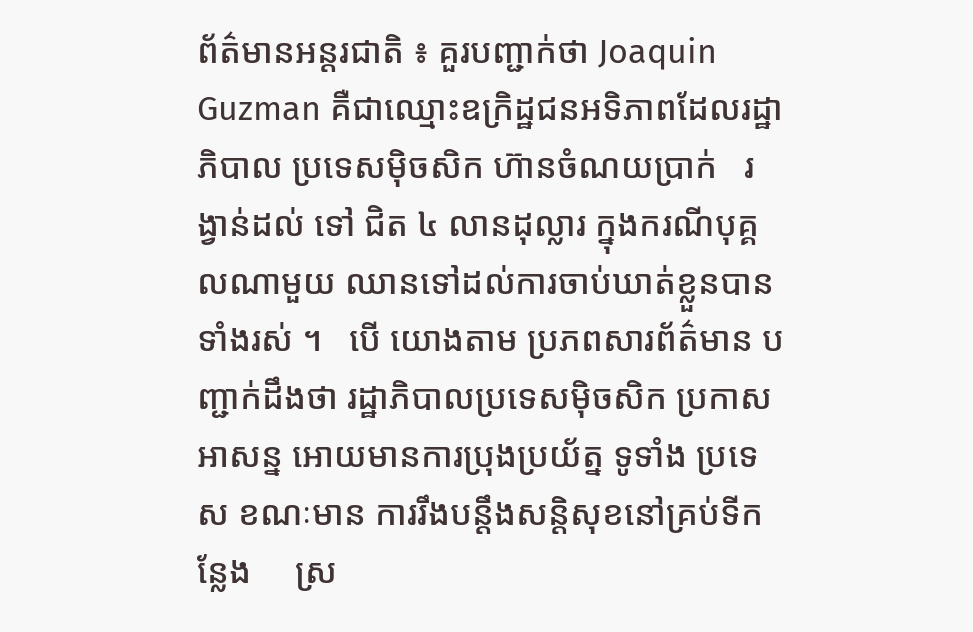ព័ត៌មានអន្តរជាតិ ៖ គួរបញ្ជាក់ថា Joaquin Guzman គឺជាឈ្មោះឧក្រិដ្ឋជនអទិភាពដែលរដ្ឋាភិបាល ប្រទេសម៉ិចសិក ហ៊ានចំណយប្រាក់   រង្វាន់ដល់ ទៅ ជិត ៤ លានដុល្លារ ក្នុងករណីបុគ្គលណាមួយ ឈានទៅដល់ការចាប់ឃាត់ខ្លួនបានទាំងរស់ ។   បើ យោងតាម ប្រភពសារព័ត៌មាន បញ្ជាក់ដឹងថា រដ្ឋាភិបាលប្រទេសម៉ិចសិក ប្រកាសអាសន្ន អោយមានការប្រុងប្រយ័ត្ន ទូទាំង ប្រទេស ខណៈមាន ការរឹងបន្តឹងសន្តិសុខនៅគ្រប់ទីកន្លែង     ស្រ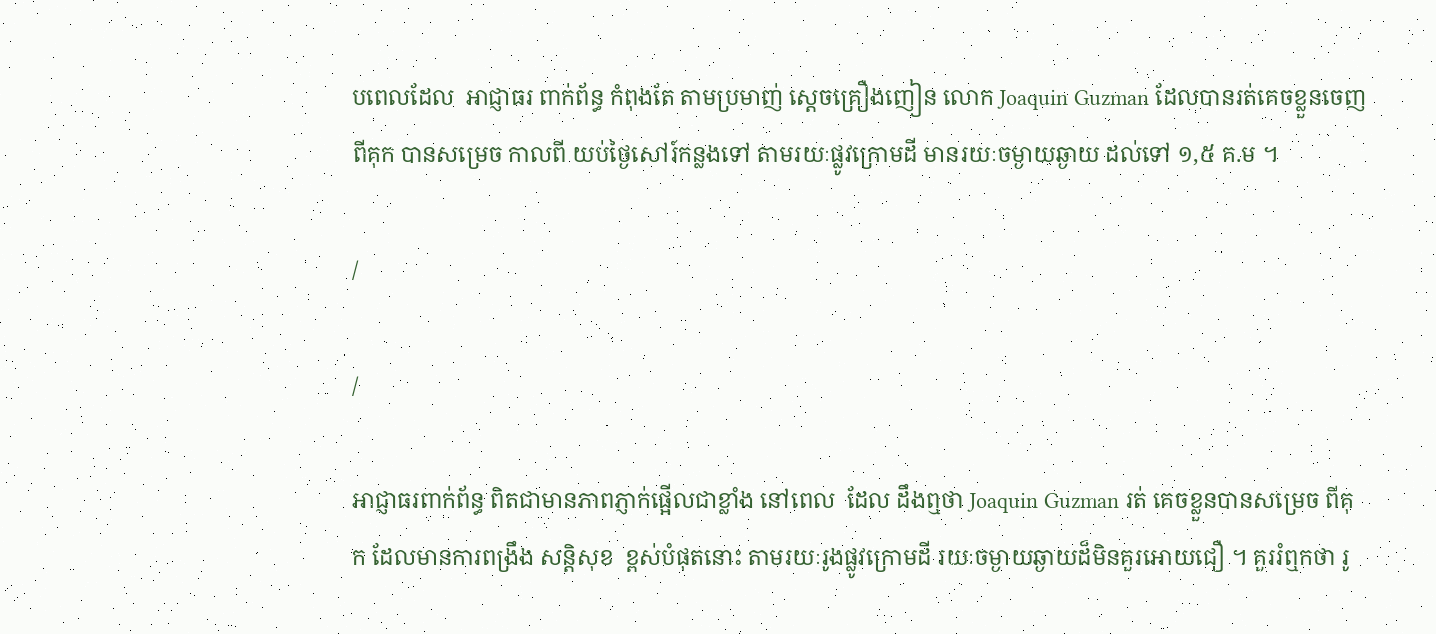បពេលដែល  អាជ្ញាធរ ពាក់ព័ន្ធ កំពុងតែ តាមប្រមាញ់ ស្តេចគ្រឿងញៀន លោក Joaquin Guzman ដែលបានរត់គេចខ្លួនចេញពីគុក បានសម្រេច កាលពី យប់ថ្ងៃសៅរ៍កន្លងទៅ តាមរយៈផ្លូវក្រោមដី មានរយៈចម្ងាយឆ្ងាយ ដល់ទៅ ១,៥ គ.ម ។

/

/

អាជ្ញាធរពាក់ព័ន្ធ ពិតជាមានភាពភ្ញាក់ផ្អើលជាខ្លាំង នៅពេល  ដែល ដឹងឮថា Joaquin Guzman រត់ គេចខ្លួនបានសម្រេច ពីគុក ដែលមានការពង្រឹង សន្តិសុខ  ខ្ពស់បំផុតនោះ តាមរយៈរូងផ្លូវក្រោមដី រយៈចម្ងាយឆ្ងាយដ៏មិនគួរអោយជឿ ។ គួររំឮកថា រូ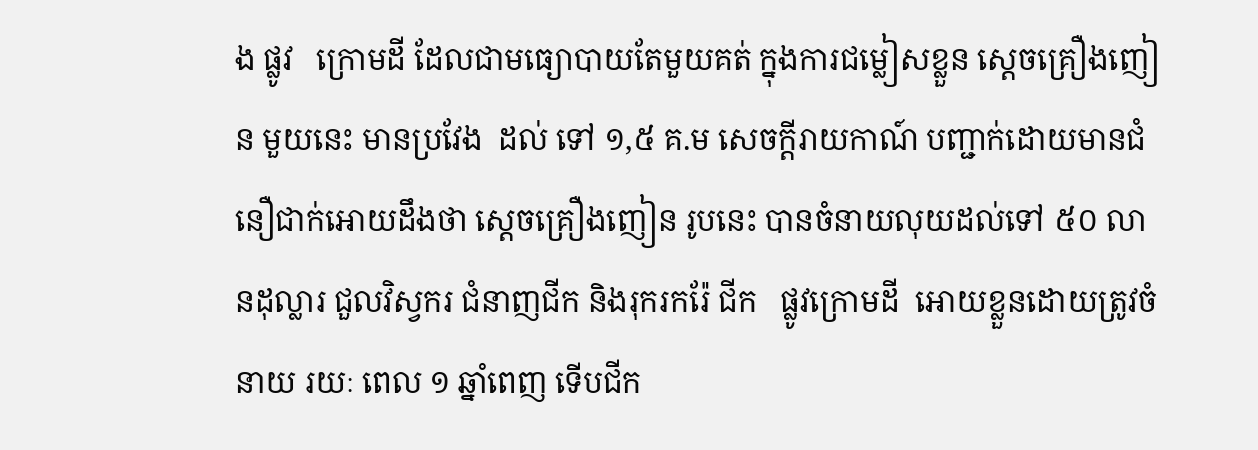ង ផ្លូវ   ក្រោមដី ដែលជាមធ្យោបាយតែមួយគត់ ក្នុងការជម្លៀសខ្លួន ស្តេចគ្រឿងញៀន មួយនេះ មានប្រវែង  ដល់ ទៅ ១,៥ គ.ម សេចក្តីរាយកាណ៍ បញ្ជាក់ដោយមានជំនឿជាក់អោយដឹងថា ស្តេចគ្រឿងញៀន រូបនេះ បានចំនាយលុយដល់ទៅ ៥០ លានដុល្លារ ជួលវិស្វករ ជំនាញជីក និងរុករករ៉ែ ជីក   ផ្លូវក្រោមដី  អោយខ្លួនដោយត្រូវចំនាយ រយៈ ពេល ១ ឆ្នាំពេញ ទើបជីក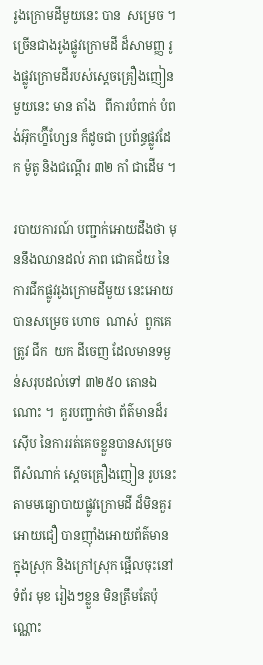រូងក្រោមដីមួយនេះ បាន  សម្រេច ។ ច្រើនជាងរូងផ្លូវក្រោមដី ដ៏សាមញ្ញ រូងផ្លូវក្រោមដីរបស់ស្តេចគ្រឿងញៀនមួយនេះ មាន តាំង   ពីការបំពាក់ បំពង់អ៊ុកហ្ខ៊ីហ្សែន ក៏ដូចជា ប្រព័ន្ធផ្លូវដែក ម៉ូតូ និងជណ្តើរ ៣២ កាំ ជាដើម ។

របាយការណ៍ បញ្ជាក់អោយដឹងថា មុននឹងឈានដល់ ភាព ជោគជ័យ នៃការជីកផ្លូវរូងក្រោមដីមួយ នេះអោយបានសម្រេច ហោច  ណាស់  ពួកគេត្រូវ ជីក  យក ដីចេញ ដែលមានទម្ងន់សរុបដល់ទៅ ៣២៥០ តោនឯណោះ ។  គួរបញ្ជាក់ថា ព័ត៌មានដ៏រស៊ើប នៃការរត់គេចខ្លួនបានសម្រេចពីសំណាក់ ស្តេចគ្រឿងញៀន រូបនេះ តាមមធ្យោបាយផ្លូវក្រោមដី ដ៏មិនគួរអោយជឿ បានញ៉ាំងអោយព័ត៌មាន ក្នុងស្រុក និងក្រៅស្រុក ផ្អើលចុះនៅទំព័រ មុខ រៀងៗខ្លួន មិនត្រឹមតែប៉ុណ្ណោះ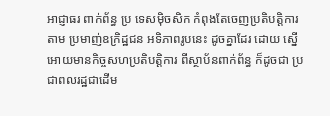អាជ្ញាធរ ពាក់ព័ន្ធ ប្រ ទេសម៉ិចសិក កំពុងតែចេញប្រតិបត្តិការ តាម ប្រមាញ់ឧក្រិដ្ឋជន អទិភាពរូបនេះ ដូចគ្នាដែរ ដោយ ស្នើអោយមានកិច្ចសហប្រតិបត្តិការ ពីស្ថាប័នពាក់ព័ន្ធ ក៏ដូចជា ប្រជាពលរដ្ឋជាដើម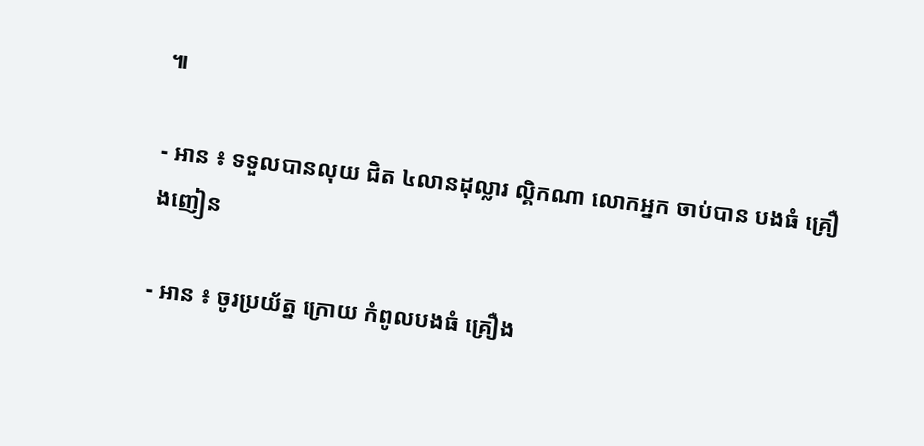៕

- អាន ៖ ទទួលបានលុយ ជិត ៤លានដុល្លារ ល្គិកណា លោកអ្នក ចាប់បាន បងធំ គ្រឿងញៀន

- អាន ៖ ចូរប្រយ័ត្ន ក្រោយ កំពូលបងធំ គ្រឿង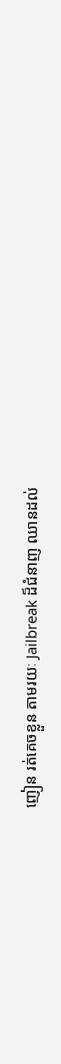ញៀន រត់គេចខ្លួន តាមរយៈ Jailbreak ដ៏ជំនាញ ឈានដល់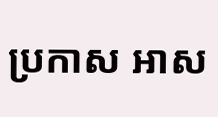ប្រកាស អាស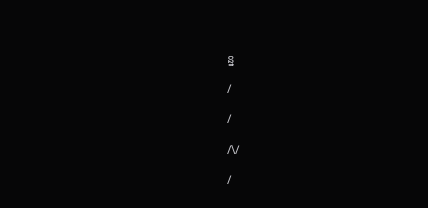ន្ន

/

/

/\/

/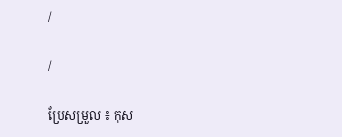/

/

ប្រែសម្រួល ៖ កុស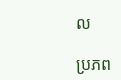ល

ប្រភព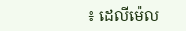៖ ដេលីម៉េល